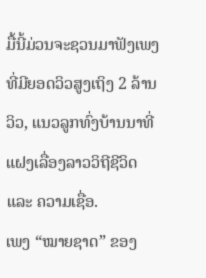ມື້ນີ້ມ່ວນຈະຊວນມາຟັງເພງທີ່ມີຍອດວິວສູງເຖິງ 2 ລ້ານວິວ, ແນວລູກທົ່ງບ້ານນາທີ່ແຝງເລື່ອງລາວວິຖີຊີວິດ ແລະ ຄວາມເຊື່ອ.
ເພງ “ໝາຍຊາດ” ຂອງ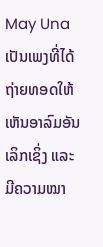May Una ເປັນເພງທີ່ໄດ້ຖ່າຍທອດໃຫ້ເຫັນອາລົມອັນເລິກເຊິ່ງ ແລະ ມີຄວາມໝາ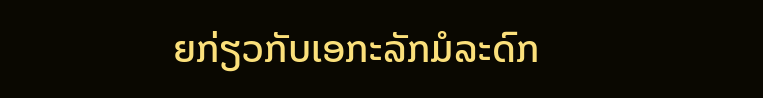ຍກ່ຽວກັບເອກະລັກມໍລະດົກ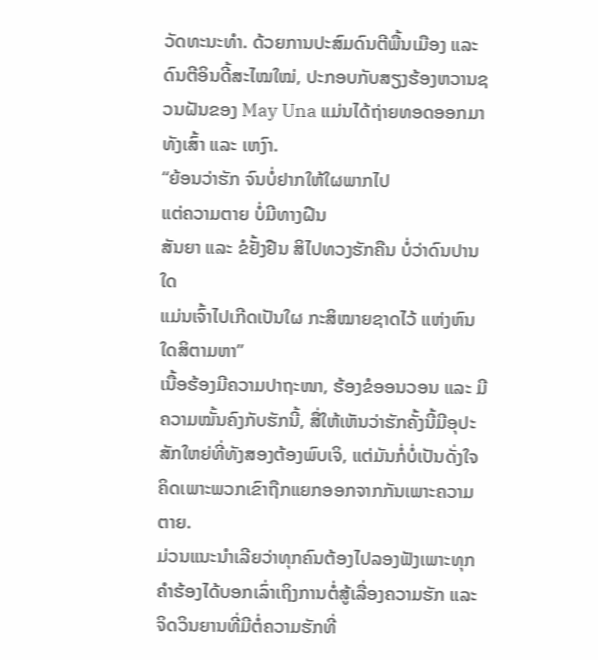ວັດທະນະທຳ. ດ້ວຍການປະສົມດົນຕີພື້ນເມືອງ ແລະ ດົນຕີອິນດີ້ສະໄໝໃໝ່, ປະກອບກັບສຽງຮ້ອງຫວານຊວນຝັນຂອງ May Una ແມ່ນໄດ້ຖ່າຍທອດອອກມາທັງເສົ້າ ແລະ ເຫງົາ.
“ຍ້ອນວ່າຮັກ ຈົນບໍ່ຢາກໃຫ້ໃຜພາກໄປ
ແຕ່ຄວາມຕາຍ ບໍ່ມີທາງຝືນ
ສັນຍາ ແລະ ຂໍຢັ້ງຢືນ ສິໄປທວງຮັກຄືນ ບໍ່ວ່າດົນປານໃດ
ແມ່ນເຈົ້າໄປເກີດເປັນໃຜ ກະສິໝາຍຊາດໄວ້ ແຫ່ງຫົນໃດສິຕາມຫາ”
ເນື້ອຮ້ອງມີຄວາມປາຖະໜາ, ຮ້ອງຂໍອອນວອນ ແລະ ມີຄວາມໝັ້ນຄົງກັບຮັກນີ້, ສື່ໃຫ້ເຫັນວ່າຮັກຄັ້ງນີ້ມີອຸປະສັກໃຫຍ່ທີ່ທັງສອງຕ້ອງພົບເຈິ, ແຕ່ມັນກໍ່ບໍ່ເປັນດັ່ງໃຈຄິດເພາະພວກເຂົາຖືກແຍກອອກຈາກກັນເພາະຄວາມຕາຍ.
ມ່ວນແນະນຳເລີຍວ່າທຸກຄົນຕ້ອງໄປລອງຟັງເພາະທຸກຄຳຮ້ອງໄດ້ບອກເລົ່າເຖິງການຕໍ່ສູ້ເລື່ອງຄວາມຮັກ ແລະ ຈິດວິນຍານທີ່ມີຕໍ່ຄວາມຮັກທີ່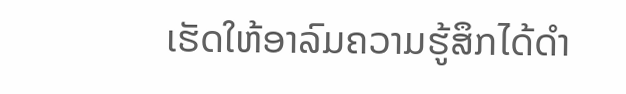ເຮັດໃຫ້ອາລົມຄວາມຮູ້ສຶກໄດ້ດຳ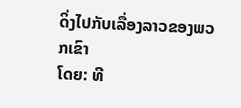ດິ່ງໄປກັບເລື່ອງລາວຂອງພວກເຂົາ
ໂດຍ: ທີ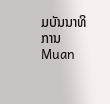ມບັນນາທິການ Muan